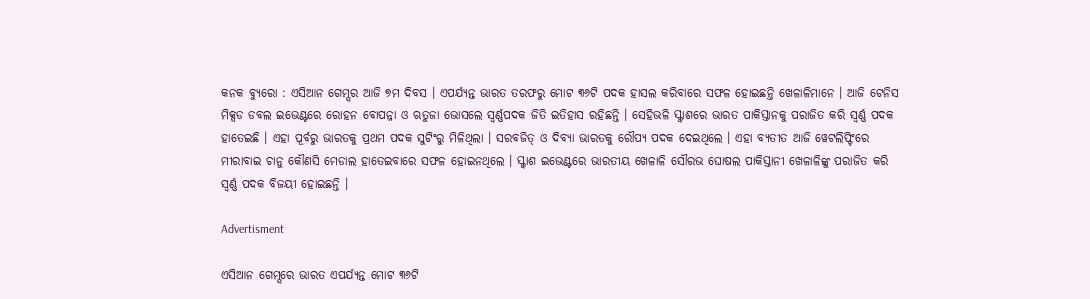କନକ ବ୍ୟୁରୋ : ଏସିଆନ ଗେମ୍ସର ଆଜି ୭ମ ଦିବସ । ଏପର୍ଯ୍ୟନ୍ତ ଭାରତ ତରଫରୁ ମୋଟ ୩୬ଟି ପଦକ ହାସଲ କରିବାରେ ସଫଳ ହୋଇଛନ୍ତି ଖେଳାଳିମାନେ । ଆଜି ଟେନିସ ମିକ୍ସଡ ଡବଲ ଇଭେଣ୍ଟରେ ରୋହନ ବୋପନ୍ନା ଓ ଋତୁଜା ଭୋସଲେ ସ୍ୱର୍ଣ୍ଣପଦକ ଜିତି ଇତିହାସ ରହିଛନ୍ତି । ସେହିଭଳି ସ୍କ୍ୱାଶରେ ଭାରତ ପାକିସ୍ତାନକୁ ପରାଜିତ କରି ସ୍ୱର୍ଣ୍ଣ ପଦକ ହାତେଇଛି । ଏହା ପୂର୍ବରୁ ଭାରତକୁ ପ୍ରଥମ ପଦକ ସୁଟିଂରୁ ମିଳିଥିଲା । ସରବଜିତ୍ ଓ ଦିବ୍ୟା ଭାରତକୁ ରୌପ୍ୟ ପଦକ ଦେଇଥିଲେ । ଏହା ବ୍ୟତୀତ ଆଜି ୱେଟଲିପ୍ଟିଂରେ ମୀରାବାଇ ଚାନୁ କୌଣସି ମେଡାଲ ହାତେଇବାରେ ସଫଳ ହୋଇନଥିଲେ । ସ୍କ୍ୱାଶ ଇଭେଣ୍ଟରେ ଭାରତୀୟ ଖେଳାଳି ସୌରଭ ଘୋଷଲ ପାକିସ୍ତାନୀ ଖେଳାଳିଙ୍କୁ ପରାଜିତ କରି ସ୍ୱର୍ଣ୍ଣ ପଦକ ବିଜୟୀ ହୋଇଛନ୍ତି ।

Advertisment

ଏସିଆନ ଗେମ୍ସରେ ଭାରତ ଏପର୍ଯ୍ୟନ୍ତ ମୋଟ ୩୬ଟି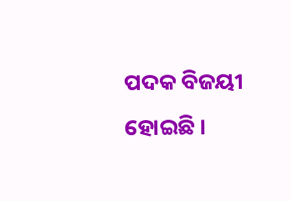ପଦକ ବିଜୟୀ ହୋଇଛି ।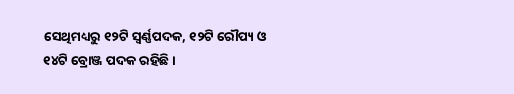ସେଥିମଧ୍ୟରୁ ୧୨ଟି ସ୍ୱର୍ଣ୍ଣପଦକ, ୧୨ଟି ରୌପ୍ୟ ଓ ୧୪ଟି ବ୍ରୋଞ୍ଜ ପଦକ ରହିଛି ।